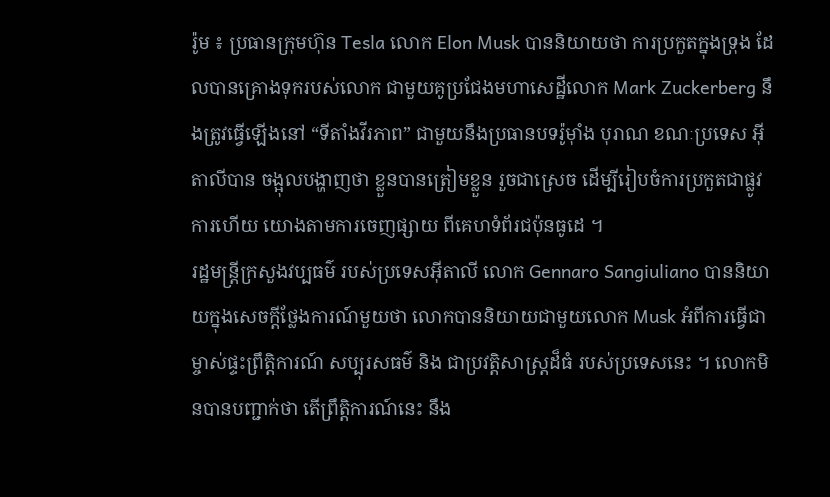រ៉ូម ៖ ប្រធានក្រុមហ៊ុន Tesla លោក Elon Musk បាននិយាយថា ការប្រកួតក្នុងទ្រុង ដែលបានគ្រោងទុករបស់លោក ជាមួយគូប្រជែងមហាសេដ្ឋីលោក Mark Zuckerberg នឹងត្រូវធ្វើឡើងនៅ “ទីតាំងវីរភាព” ជាមួយនឹងប្រធានបទរ៉ូម៉ាំង បុរាណ ខណៈប្រទេស អ៊ីតាលីបាន ចង្អុលបង្ហាញថា ខ្លួនបានត្រៀមខ្លួន រួចជាស្រេច ដើម្បីរៀបចំការប្រកួតជាផ្លូវការហើយ យោងតាមការចេញផ្សាយ ពីគេហទំព័រជប៉ុនធូដេ ។
រដ្ឋមន្ត្រីក្រសួងវប្បធម៌ របស់ប្រទេសអ៊ីតាលី លោក Gennaro Sangiuliano បាននិយាយក្នុងសេចក្តីថ្លែងការណ៍មួយថា លោកបាននិយាយជាមួយលោក Musk អំពីការធ្វើជាម្ចាស់ផ្ទះព្រឹត្តិការណ៍ សប្បុរសធម៌ និង ជាប្រវត្តិសាស្ត្រដ៏ធំ របស់ប្រទេសនេះ ។ លោកមិនបានបញ្ជាក់ថា តើព្រឹត្តិការណ៍នេះ នឹង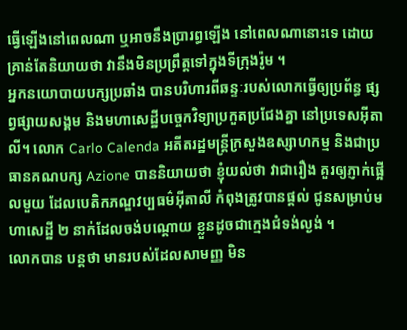ធ្វើឡើងនៅពេលណា ឬអាចនឹងប្រារព្ធឡើង នៅពេលណានោះទេ ដោយគ្រាន់តែនិយាយថា វានឹងមិនប្រព្រឹត្តទៅក្នុងទីក្រុងរ៉ូម ។
អ្នកនយោបាយបក្សប្រឆាំង បានបរិហារពីឆន្ទៈរបស់លោកធ្វើឲ្យប្រព័ន្ធ ផ្សព្វផ្សាយសង្គម និងមហាសេដ្ឋីបច្ចេកវិទ្យាប្រកួតប្រជែងគ្នា នៅប្រទេសអ៊ីតាលី។ លោក Carlo Calenda អតីតរដ្ឋមន្ត្រីក្រសួងឧស្សាហកម្ម និងជាប្រធានគណបក្ស Azione បាននិយាយថា ខ្ញុំយល់ថា វាជារឿង គួរឲ្យភ្ញាក់ផ្អើលមួយ ដែលបេតិកភណ្ឌវប្បធម៌អ៊ីតាលី កំពុងត្រូវបានផ្តល់ ជូនសម្រាប់មហាសេដ្ឋី ២ នាក់ដែលចង់បណ្ដោយ ខ្លួនដូចជាក្មេងជំទង់ល្ងង់ ។
លោកបាន បន្តថា មានរបស់ដែលសាមញ្ញ មិន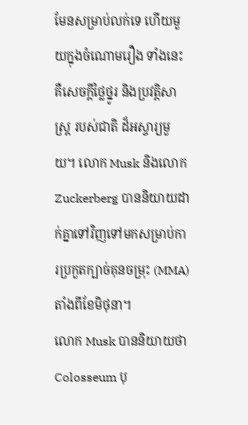មែនសម្រាប់លក់ទេ ហើយមួយក្នុងចំណោមរឿង ទាំងនេះគឺសេចក្តីថ្លៃថ្នូរ និងប្រវត្តិសាស្ត្រ របស់ជាតិ ដ៏អស្ចារ្យមួយ។ លោក Musk និងលោក Zuckerberg បាននិយាយដាក់គ្នាទៅវិញទៅមកសម្រាប់ការប្រកួតក្បាច់គុនចម្រុះ (MMA) តាំងពីខែមិថុនា។
លោក Musk បាននិយាយថា Colosseum បុ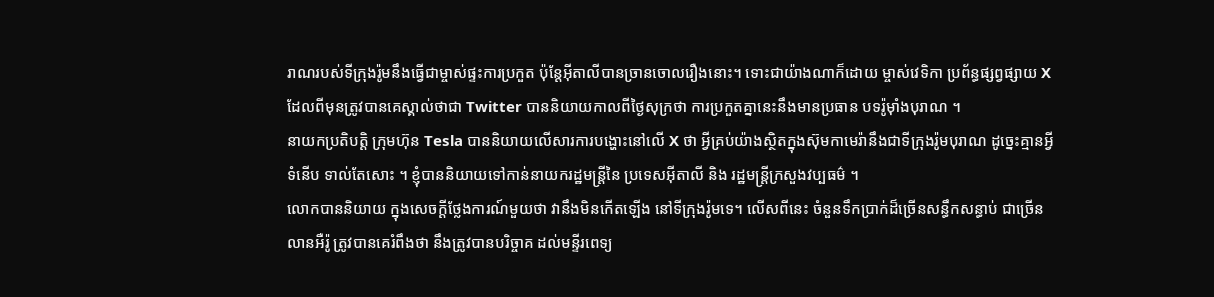រាណរបស់ទីក្រុងរ៉ូមនឹងធ្វើជាម្ចាស់ផ្ទះការប្រកួត ប៉ុន្តែអ៊ីតាលីបានច្រានចោលរឿងនោះ។ ទោះជាយ៉ាងណាក៏ដោយ ម្ចាស់វេទិកា ប្រព័ន្ធផ្សព្វផ្សាយ X ដែលពីមុនត្រូវបានគេស្គាល់ថាជា Twitter បាននិយាយកាលពីថ្ងៃសុក្រថា ការប្រកួតគ្នានេះនឹងមានប្រធាន បទរ៉ូម៉ាំងបុរាណ ។
នាយកប្រតិបត្តិ ក្រុមហ៊ុន Tesla បាននិយាយលើសារការបង្ហោះនៅលើ X ថា អ្វីគ្រប់យ៉ាងស្ថិតក្នុងស៊ុមកាមេរ៉ានឹងជាទីក្រុងរ៉ូមបុរាណ ដូច្នេះគ្មានអ្វីទំនើប ទាល់តែសោះ ។ ខ្ញុំបាននិយាយទៅកាន់នាយករដ្ឋមន្ត្រីនៃ ប្រទេសអ៊ីតាលី និង រដ្ឋមន្ត្រីក្រសួងវប្បធម៌ ។
លោកបាននិយាយ ក្នុងសេចក្តីថ្លែងការណ៍មួយថា វានឹងមិនកើតឡើង នៅទីក្រុងរ៉ូមទេ។ លើសពីនេះ ចំនួនទឹកប្រាក់ដ៏ច្រើនសន្ធឹកសន្ធាប់ ជាច្រើនលានអឺរ៉ូ ត្រូវបានគេរំពឹងថា នឹងត្រូវបានបរិច្ចាគ ដល់មន្ទីរពេទ្យ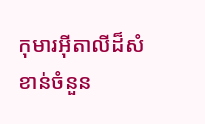កុមារអ៊ីតាលីដ៏សំខាន់ចំនួន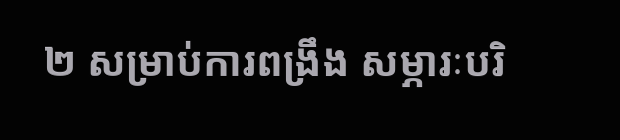២ សម្រាប់ការពង្រឹង សម្ភារៈបរិ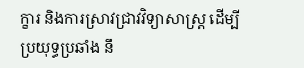ក្ខារ និងការស្រាវជ្រាវវិទ្យាសាស្ត្រ ដើម្បីប្រយុទ្ធប្រឆាំង នឹ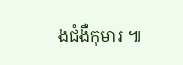ងជំងឺកុមារ ៕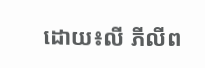ដោយ៖លី ភីលីព